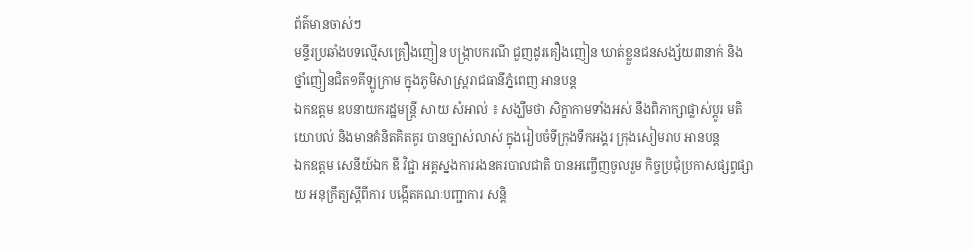ព័ត៌មានចាស់ៗ
មន្ទីរប្រឆាំងបទល្មើសគ្រឿងញៀន បង្ក្រាបករណី ជួញដូរគឿងញៀន ឃាត់ខ្លួនជនសង្ស័យ៣នាក់ និងថ្នាំញៀនជិត១គីឡូក្រាម ក្នុងភូមិសាស្ត្ររាជធានីភ្នំពេញ អានបន្ត
ឯកឧត្តម ឧបនាយករដ្ឋមន្រ្តី សាយ សំអាល់ ៖ សង្ឃឹមថា សិក្ខាកាមទាំងអស់ នឹងពិភាក្សាផ្លាស់ប្តូរ មតិយោបល់ និងមានគំនិតគិតគូរ បានច្បាស់លាស់ ក្នុងរៀបចំទីក្រុងទឹកអង្គរ ក្រុងសៀមរាប អានបន្ត
ឯកឧត្តម សេនីយ៍ឯក ឌី វិជ្ជា អគ្គស្នងការរងនគរបាលជាតិ បានអញ្ចើញចូលរួម កិច្ចប្រជុំប្រកាសផ្សព្វផ្សាយ អនុក្រឹត្យស្តីពីការ បង្កើតគណៈបញ្ជាការ សន្តិ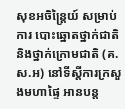សុខអចិន្រ្តៃយ៍ សម្រាប់ការ បោះឆ្នោតថ្នាក់ជាតិ និងថ្នាក់ក្រោមជាតិ (គ.ស.អ) នៅទីស្តីការក្រសួងមហាផ្ទៃ អានបន្ត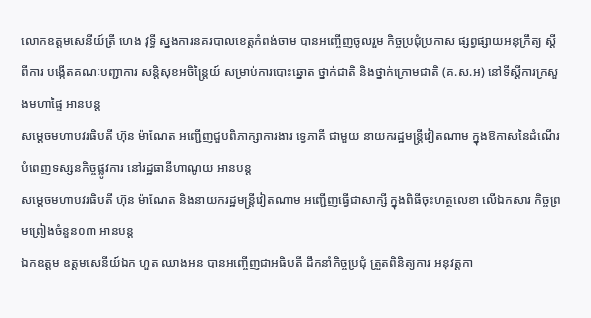លោកឧត្តមសេនីយ៍ត្រី ហេង វុទ្ធី ស្នងការនគរបាលខេត្តកំពង់ចាម បានអញ្ចើញចូលរួម កិច្ចប្រជុំប្រកាស ផ្សព្វផ្សាយអនុក្រឹត្យ ស្តីពីការ បង្កើតគណៈបញ្ជាការ សន្តិសុខអចិន្រ្តៃយ៍ សម្រាប់ការបោះឆ្នោត ថ្នាក់ជាតិ និងថ្នាក់ក្រោមជាតិ (គ.ស.អ) នៅទីស្តីការក្រសួងមហាផ្ទៃ អានបន្ត
សម្ដេចមហាបវរធិបតី ហ៊ុន ម៉ាណែត អញ្ជេីញជួបពិភាក្សាការងារ ទ្វេភាគី ជាមួយ នាយករដ្ឋមន្ត្រីវៀតណាម ក្នុងឱកាសនៃដំណើរ បំពេញទស្សនកិច្ចផ្លូវការ នៅរដ្ឋធានីហាណូយ អានបន្ត
សម្តេចមហាបវរធិបតី ហ៊ុន ម៉ាណែត និងនាយករដ្ឋមន្ត្រីវៀតណាម អញ្ជើញធ្វើជាសាក្សី ក្នុងពិធីចុះហត្ថលេខា លើឯកសារ កិច្ចព្រមព្រៀងចំនួន០៣ អានបន្ត
ឯកឧត្តម ឧត្តមសេនីយ៍ឯក ហួត ឈាងអន បានអញ្ចើញជាអធិបតី ដឹកនាំកិច្ចប្រជុំ ត្រួតពិនិត្យការ អនុវត្តកា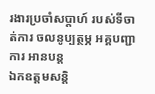រងារប្រចាំសប្ដាហ៍ របស់ទីចាត់ការ ចលនូប្បត្ថម្ភ អគ្គបញ្ជាការ អានបន្ត
ឯកឧត្តមសន្តិ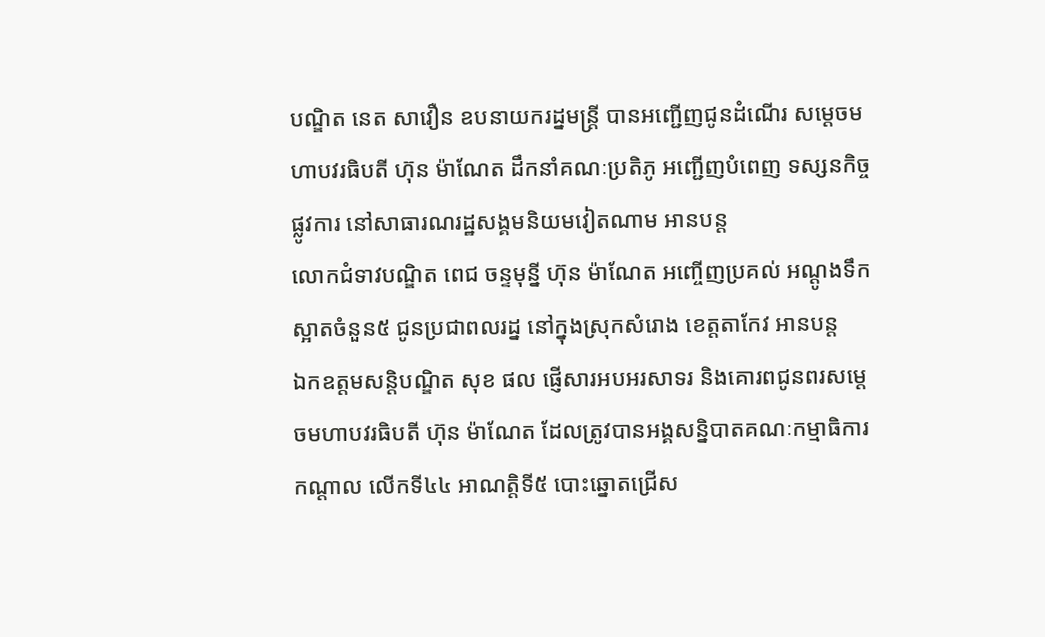បណ្ឌិត នេត សាវឿន ឧបនាយករដ្នមន្ត្រី បានអញ្ជើញជូនដំណើរ សម្តេចមហាបវរធិបតី ហ៊ុន ម៉ាណែត ដឹកនាំគណៈប្រតិភូ អញ្ជើញបំពេញ ទស្សនកិច្ចផ្លូវការ នៅសាធារណរដ្ឋសង្គមនិយមវៀតណាម អានបន្ត
លោកជំទាវបណ្ឌិត ពេជ ចន្ទមុនី្ន ហ៊ុន ម៉ាណែត អញ្ចើញប្រគល់ អណ្តូងទឹកស្អាតចំនួន៥ ជូនប្រជាពលរដ្ន នៅក្នុងស្រុកសំរោង ខេត្តតាកែវ អានបន្ត
ឯកឧត្ដមសន្តិបណ្ឌិត សុខ ផល ផ្ញើសារអបអរសាទរ និងគោរពជូនពរសម្តេចមហាបវរធិបតី ហ៊ុន ម៉ាណែត ដែលត្រូវបានអង្គសន្និបាតគណៈកម្មាធិការកណ្តាល លើកទី៤៤ អាណត្តិទី៥ បោះឆ្នោតជ្រើស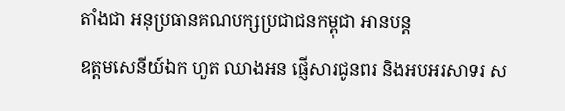តាំងជា អនុប្រធានគណបក្សប្រជាជនកម្ពុជា អានបន្ត
ឧត្ដមសេនីយ៍ឯក ហួត ឈាងអន ផ្ញើសារជូនពរ និងអបអរសាទរ ស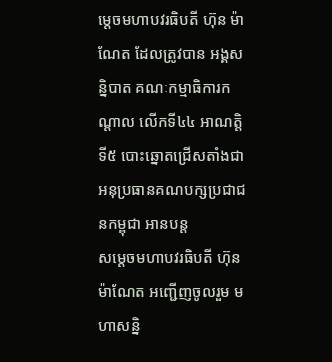ម្តេចមហាបវរធិបតី ហ៊ុន ម៉ាណែត ដែលត្រូវបាន អង្គសន្និបាត គណៈកម្មាធិការកណ្តាល លើកទី៤៤ អាណត្តិទី៥ បោះឆ្នោតជ្រើសតាំងជា អនុប្រធានគណបក្សប្រជាជនកម្ពុជា អានបន្ត
សម្ដេចមហាបវរធិបតី ហ៊ុន ម៉ាណែត អញ្ជើញចូលរួម មហាសន្និ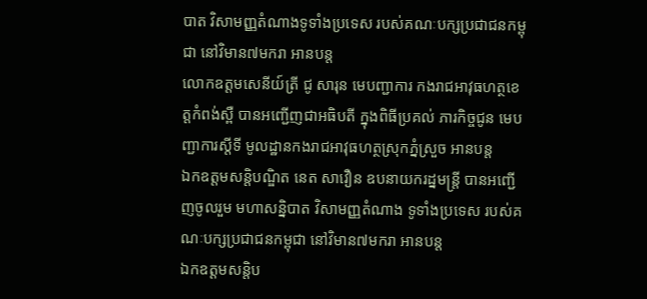បាត វិសាមញ្ញតំណាងទូទាំងប្រទេស របស់គណៈបក្សប្រជាជនកម្ពុជា នៅវិមាន៧មករា អានបន្ត
លោកឧត្តមសេនីយ៍ត្រី ជូ សារុន មេបញ្ជាការ កងរាជអាវុធហត្ថខេត្តកំពង់ស្ពឺ បានអញ្ជើញជាអធិបតី ក្នុងពិធីប្រគល់ ភារកិច្ចជូន មេបញ្ជាការស្តីទី មូលដ្ឋានកងរាជអាវុធហត្ថស្រុកភ្នំស្រួច អានបន្ត
ឯកឧត្តមសន្តិបណ្ឌិត នេត សាវឿន ឧបនាយករដ្នមន្ត្រី បានអញ្ជើញចូលរួម មហាសន្និបាត វិសាមញ្ញតំណាង ទូទាំងប្រទេស របស់គណៈបក្សប្រជាជនកម្ពុជា នៅវិមាន៧មករា អានបន្ត
ឯកឧត្ដមសន្តិប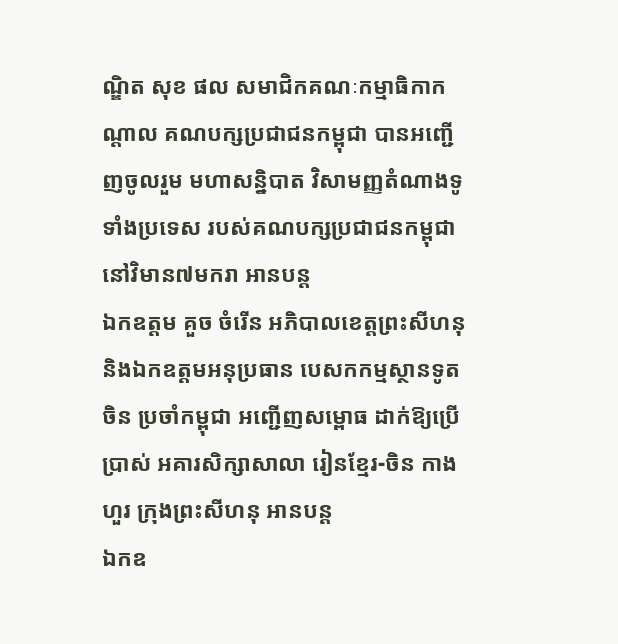ណ្ឌិត សុខ ផល សមាជិកគណៈកម្មាធិកាកណ្ដាល គណបក្សប្រជាជនកម្ពុជា បានអញ្ជើញចូលរួម មហាសន្និបាត វិសាមញ្ញតំណាងទូទាំងប្រទេស របស់គណបក្សប្រជាជនកម្ពុជា នៅវិមាន៧មករា អានបន្ត
ឯកឧត្តម គួច ចំរើន អភិបាលខេត្តព្រះសីហនុ និងឯកឧត្តមអនុប្រធាន បេសកកម្មស្ថានទូតចិន ប្រចាំកម្ពុជា អញ្ជើញសម្ពោធ ដាក់ឱ្យប្រើប្រាស់ អគារសិក្សាសាលា រៀនខ្មែរ-ចិន កាងហួរ ក្រុងព្រះសីហនុ អានបន្ត
ឯកឧ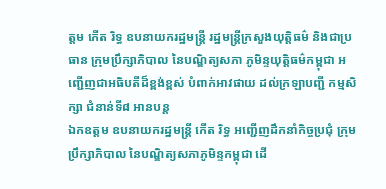ត្តម កើត រិទ្ធ ឧបនាយករដ្ឋមន្រ្តី រដ្ឋមន្ត្រីក្រសួងយុត្តិធម៌ និងជាប្រធាន ក្រុមប្រឹក្សាភិបាល នៃបណ្ឌិត្យសភា ភូមិន្ទយុត្តិធម៌កម្ពុជា អញ្ជើញជាអធិបតីដ៏ខ្ពង់ខ្ពស់ បំពាក់អាវផាយ ដល់ក្រឡាបញ្ជី កម្មសិក្សា ជំនាន់ទី៨ អានបន្ត
ឯកឧត្តម ឧបនាយករដ្នមន្ត្រី កើត រិទ្ធ អញ្ជើញដឹកនាំកិច្ចប្រជុំ ក្រុមប្រឹក្សាភិបាល នៃបណ្ឌិត្យសភាភូមិន្ទកម្ពុជា ដើ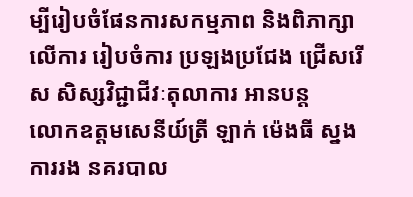ម្បីរៀបចំផែនការសកម្មភាព និងពិភាក្សាលើការ រៀបចំការ ប្រឡងប្រជែង ជ្រើសរើស សិស្សវិជ្ជាជីវៈតុលាការ អានបន្ត
លោកឧត្តមសេនីយ៍ត្រី ឡាក់ ម៉េងធី ស្នងការរង នគរបាល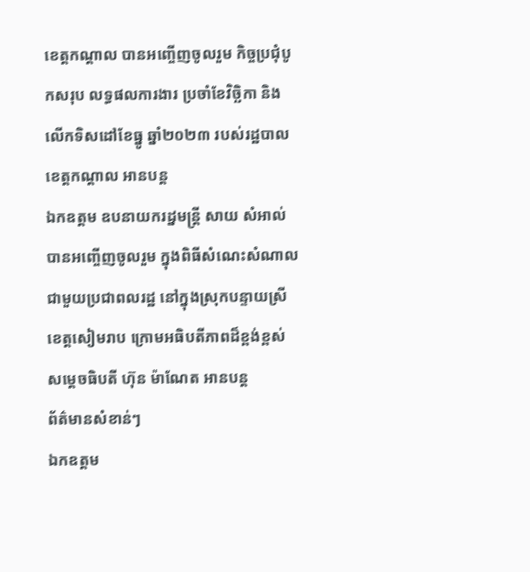ខេត្តកណ្ដាល បានអញ្ចើញចូលរួម កិច្ចប្រជុំបូកសរុប លទ្ធផលការងារ ប្រចាំខែវិច្ឆិកា និងលើកទិសដៅខែធ្នូ ឆ្នាំ២០២៣ របស់រដ្ឋបាលខេត្តកណ្តាល អានបន្ត
ឯកឧត្តម ឧបនាយករដ្នមន្ត្រី សាយ សំអាល់ បានអញ្ចើញចូលរួម ក្នុងពិធីសំណេះសំណាល ជាមួយប្រជាពលរដ្ឋ នៅក្នុងស្រុកបន្ទាយស្រី ខេត្តសៀមរាប ក្រោមអធិបតីភាពដ៏ខ្ពង់ខ្ពស់ សម្តេចធិបតី ហ៊ុន ម៉ាណែត អានបន្ត
ព័ត៌មានសំខាន់ៗ
ឯកឧត្តម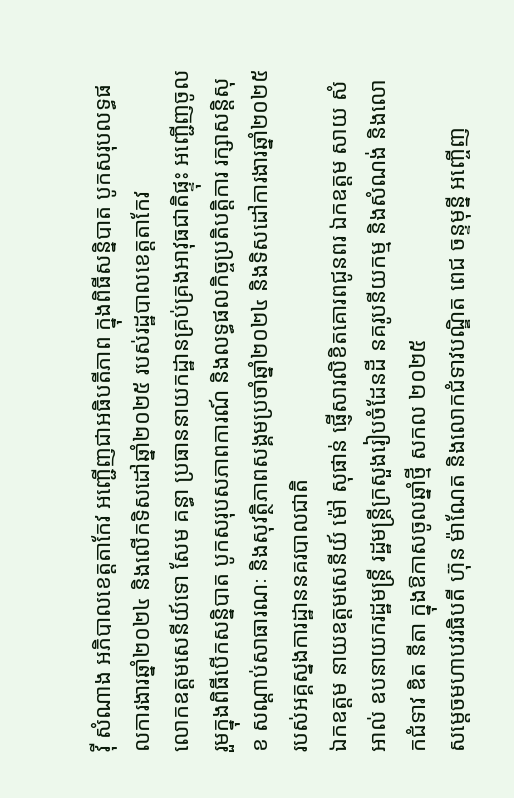វ៉ី សំណាង អភិបាលខេត្តតាកែវ អញ្ជើញជាអធិបតីភាព ក្នុងពិធីសន្និបាត បូកសរុបលទ្ធផលការងារឆ្នាំ២០២៤ និងលើកទិសដៅឆ្នាំ២០២៥ របស់រដ្ឋបាលខេត្តតាកែវ
លោកឧត្តមសេនីយ៍ទោ សែម គន្ធា ប្រធាននាយកដ្ឋានគ្រប់គ្រងអាវុធជាតិផ្ទុះ អញ្ជើញចូលរួមក្នុងពិធីបើកសន្និបាត បូកសរុបសភាពការណ៍ និងលទ្ធផលកិច្ចប្រតិបត្តិការ រក្សាសន្តិសុខ សណ្តាប់សាធារណៈ និងសុវត្ថិភាពសង្គមប្រចាំឆ្នាំ២០២៤ និងទិសដៅការងារឆ្នាំ២០២៥ របស់អគ្គស្នងការដ្ឋាននគរបាលជាតិ
ឯកឧត្តម នាយឧត្តមសេនីយ៍ ម៉ៅ សុផាន់ ផ្ញើសារលិខិតគោរពជូនពរ ឯកឧត្ដម សាយ សំអាល់ ឧបនាយករដ្ឋមន្ត្រី រដ្ឋមន្ត្រីក្រសួងរៀបចំដែនដី នគរូបនីយកម្ម និងសំណង់ និងលោកជំទាវ ឌិត នីតា ក្នុងឱកាសចូលឆ្នាំថ្មី សកល ២០២៥
សម្ដេចមហាបវរធិបតី ហ៊ុន ម៉ាណែត និងលោកជំទាវបណ្ឌិត ពេជ ចន្ទមុន្នី អញ្ចើញ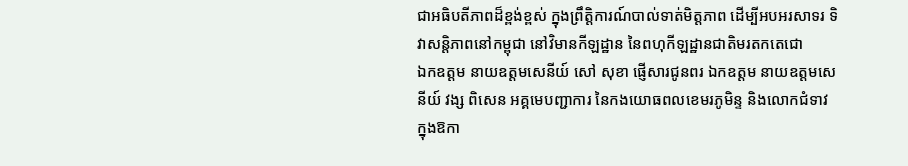ជាអធិបតីភាពដ៏ខ្ពង់ខ្ពស់ ក្នុងព្រឹត្តិការណ៍បាល់ទាត់មិត្តភាព ដើម្បីអបអរសាទរ ទិវាសន្តិភាពនៅកម្ពុជា នៅវិមានកីឡដ្ឋាន នៃពហុកីឡដ្ឋានជាតិមរតកតេជោ
ឯកឧត្តម នាយឧត្តមសេនីយ៍ សៅ សុខា ផ្ញើសារជូនពរ ឯកឧត្តម នាយឧត្តមសេនីយ៍ វង្ស ពិសេន អគ្គមេបញ្ជាការ នៃកងយោធពលខេមរភូមិន្ទ និងលោកជំទាវ ក្នុងឱកា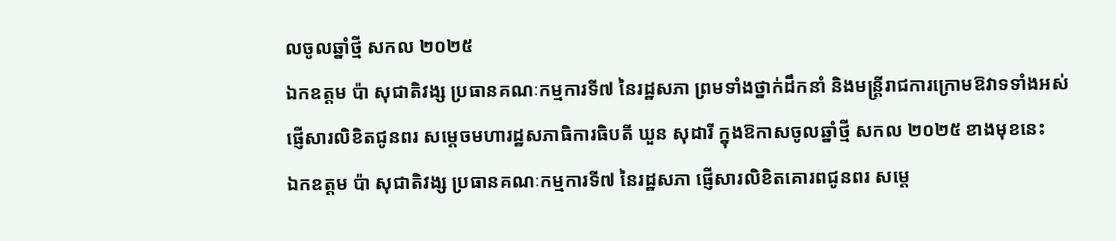លចូលឆ្នាំថ្មី សកល ២០២៥
ឯកឧត្តម ប៉ា សុជាតិវង្ស ប្រធានគណៈកម្មការទី៧ នៃរដ្ឋសភា ព្រមទាំងថ្នាក់ដឹកនាំ និងមន្ត្រីរាជការក្រោមឱវាទទាំងអស់ ផ្ញើសារលិខិតជូនពរ សម្តេចមហារដ្ឋសភាធិការធិបតី ឃួន សុដារី ក្នុងឱកាសចូលឆ្នាំថ្មី សកល ២០២៥ ខាងមុខនេះ
ឯកឧត្តម ប៉ា សុជាតិវង្ស ប្រធានគណៈកម្មការទី៧ នៃរដ្ឋសភា ផ្ញើសារលិខិតគោរពជូនពរ សម្តេ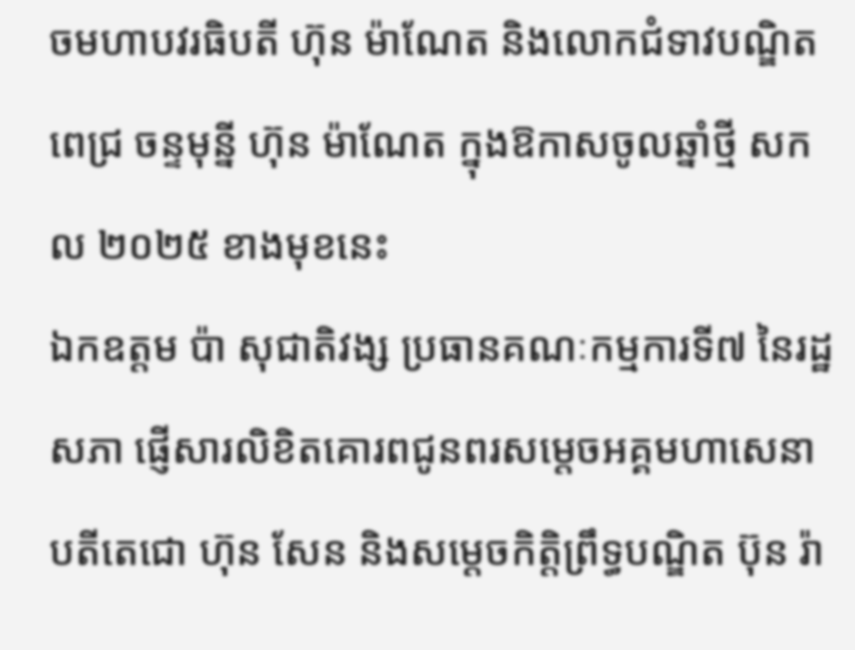ចមហាបវរធិបតី ហ៊ុន ម៉ាណែត និងលោកជំទាវបណ្ឌិត ពេជ្រ ចន្ទមុន្នី ហ៊ុន ម៉ាណែត ក្នុងឱកាសចូលឆ្នាំថ្មី សកល ២០២៥ ខាងមុខនេះ
ឯកឧត្តម ប៉ា សុជាតិវង្ស ប្រធានគណៈកម្មការទី៧ នៃរដ្ឋសភា ផ្ញើសារលិខិតគោរពជូនពរសម្តេចអគ្គមហាសេនាបតីតេជោ ហ៊ុន សែន និងសម្ដេចកិត្តិព្រឹទ្ធបណ្ឌិត ប៊ុន រ៉ា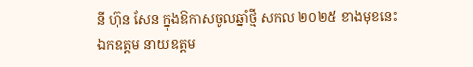នី ហ៊ុន សែន ក្នុងឱកាសចូលឆ្នាំថ្មី សកល ២០២៥ ខាងមុខនេះ
ឯកឧត្តម នាយឧត្តម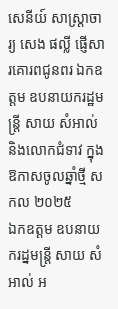សេនីយ៍ សាស្ត្រាចារ្យ សេង ផល្លី ផ្ញើសារគោរពជូនពរ ឯកឧត្ដម ឧបនាយករដ្ឋមន្ត្រី សាយ សំអាល់ និងលោកជំទាវ ក្នុងឱកាសចូលឆ្នាំថ្មី សកល ២០២៥
ឯកឧត្តម ឧបនាយករដ្នមន្ត្រី សាយ សំអាល់ អ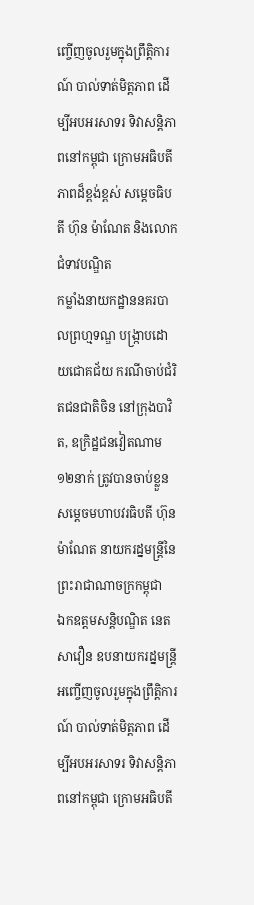ញ្ចើញចូលរួមក្នុងព្រឹត្តិការណ៍ បាល់ទាត់មិត្តភាព ដើម្បីអបអរសាទរ ទិវាសន្តិភាពនៅកម្ពុជា ក្រោមអធិបតីភាពដ៏ខ្ពង់ខ្ពស់ សម្តេចធិបតី ហ៊ុន ម៉ាណែត និងលោកជំទាវបណ្ឌិត
កម្លាំងនាយកដ្ឋាននគរបាលព្រហ្មទណ្ឌ បង្ក្រាបដោយជោគជ័យ ករណីចាប់ជំរិតជនជាតិចិន នៅក្រុងបាវិត, ឧក្រិដ្ឋជនវៀតណាម ១២នាក់ ត្រូវបានចាប់ខ្លួន
សម្ដេចមហាបវរធិបតី ហ៊ុន ម៉ាណែត នាយករដ្នមន្ត្រីនៃព្រះរាជាណាចក្រកម្ពុជា
ឯកឧត្តមសន្តិបណ្ឌិត នេត សាវឿន ឧបនាយករដ្នមន្ត្រី អញ្ចើញចូលរួមក្នុងព្រឹត្តិការណ៍ បាល់ទាត់មិត្តភាព ដើម្បីអបអរសាទរ ទិវាសន្តិភាពនៅកម្ពុជា ក្រោមអធិបតី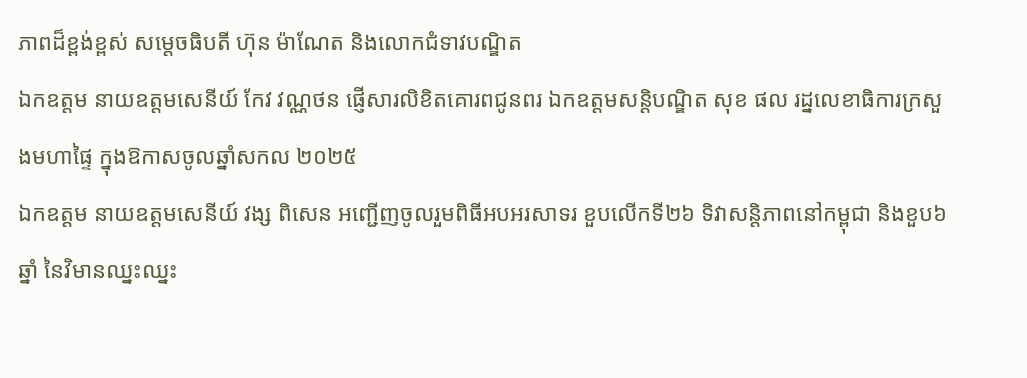ភាពដ៏ខ្ពង់ខ្ពស់ សម្តេចធិបតី ហ៊ុន ម៉ាណែត និងលោកជំទាវបណ្ឌិត
ឯកឧត្តម នាយឧត្តមសេនីយ៍ កែវ វណ្ណថន ផ្ញើសារលិខិតគោរពជូនពរ ឯកឧត្ដមសន្តិបណ្ឌិត សុខ ផល រដ្នលេខាធិការក្រសួងមហាផ្ទៃ ក្នុងឱកាសចូលឆ្នាំសកល ២០២៥
ឯកឧត្តម នាយឧត្តមសេនីយ៍ វង្ស ពិសេន អញ្ជើញចូលរួមពិធីអបអរសាទរ ខួបលើកទី២៦ ទិវាសន្តិភាពនៅកម្ពុជា និងខួប៦ឆ្នាំ នៃវិមានឈ្នះឈ្នះ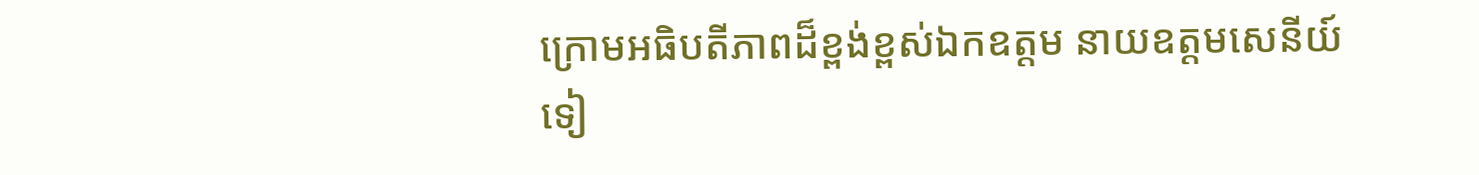ក្រោមអធិបតីភាពដ៏ខ្ពង់ខ្ពស់ឯកឧត្តម នាយឧត្តមសេនីយ៍ ទៀ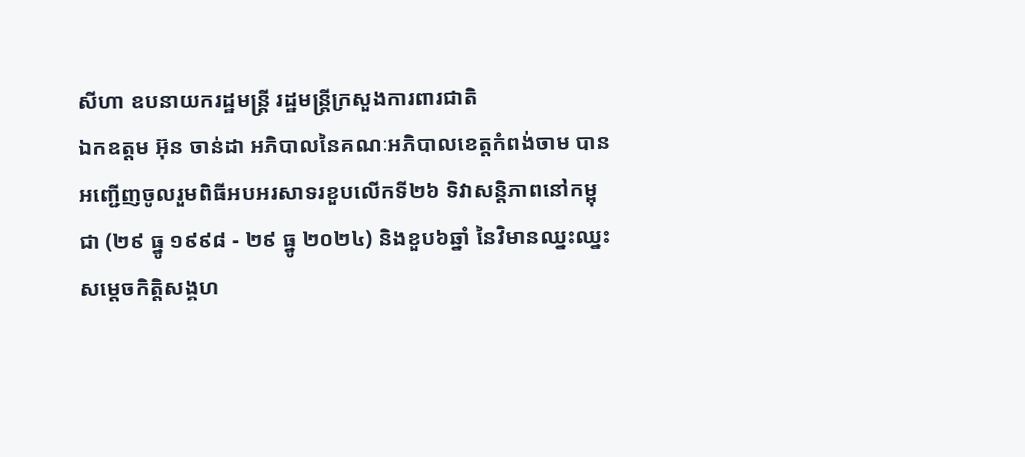សីហា ឧបនាយករដ្ឋមន្ដ្រី រដ្ឋមន្រ្តីក្រសួងការពារជាតិ
ឯកឧត្តម អ៊ុន ចាន់ដា អភិបាលនៃគណៈអភិបាលខេត្តកំពង់ចាម បានអញ្ជើញចូលរួមពិធីអបអរសាទរខួបលើកទី២៦ ទិវាសន្តិភាពនៅកម្ពុជា (២៩ ធ្នូ ១៩៩៨ - ២៩ ធ្នូ ២០២៤) និងខួប៦ឆ្នាំ នៃវិមានឈ្នះឈ្នះ
សម្តេចកិត្តិសង្គហ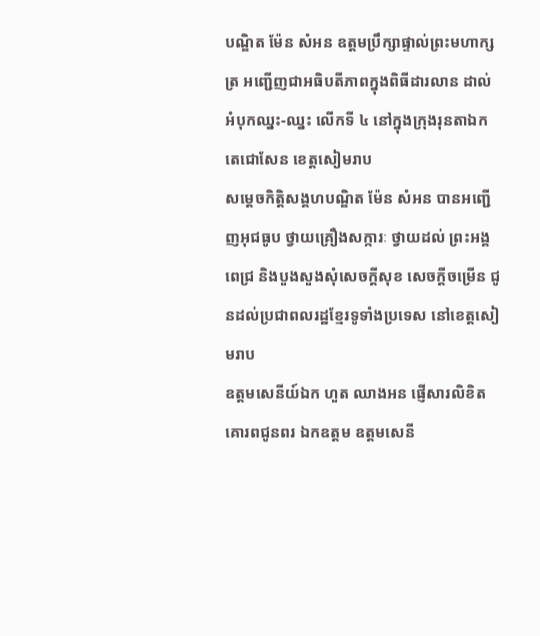បណ្ឌិត ម៉ែន សំអន ឧត្តមប្រឹក្សាផ្ទាល់ព្រះមហាក្សត្រ អញ្ជើញជាអធិបតីភាពក្នុងពិធីដារលាន ដាល់អំបុកឈ្នះ-ឈ្នះ លើកទី ៤ នៅក្នុងក្រុងរុនតាឯកតេជោសែន ខេត្តសៀមរាប
សម្តេចកិត្តិសង្គហបណ្ឌិត ម៉ែន សំអន បានអញ្ជើញអុជធូប ថ្វាយគ្រឿងសក្ការៈ ថ្វាយដល់ ព្រះអង្គពេជ្រ និងបួងសួងសុំសេចក្ដីសុខ សេចក្ដីចម្រើន ជូនដល់ប្រជាពលរដ្ឋខ្មែរទូទាំងប្រទេស នៅខេត្តសៀមរាប
ឧត្តមសេនីយ៍ឯក ហួត ឈាងអន ផ្ញើសារលិខិតគោរពជូនពរ ឯកឧត្ដម ឧត្ដមសេនី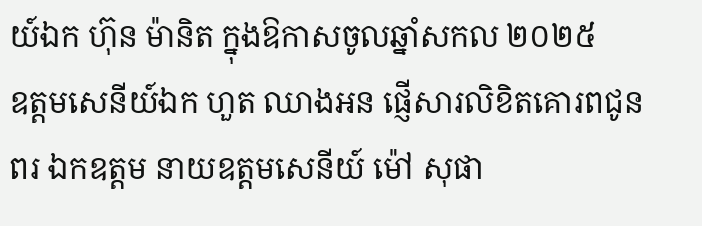យ៍ឯក ហ៊ុន ម៉ានិត ក្នុងឱកាសចូលឆ្នាំសកល ២០២៥
ឧត្តមសេនីយ៍ឯក ហួត ឈាងអន ផ្ញើសារលិខិតគោរពជូនពរ ឯកឧត្ដម នាយឧត្ដមសេនីយ៍ ម៉ៅ សុផា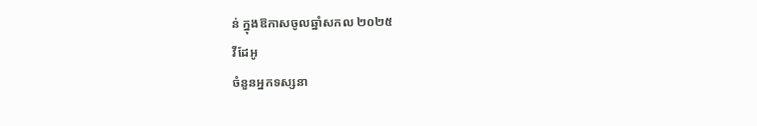ន់ ក្នុងឱកាសចូលឆ្នាំសកល ២០២៥
វីដែអូ
ចំនួនអ្នកទស្សនា